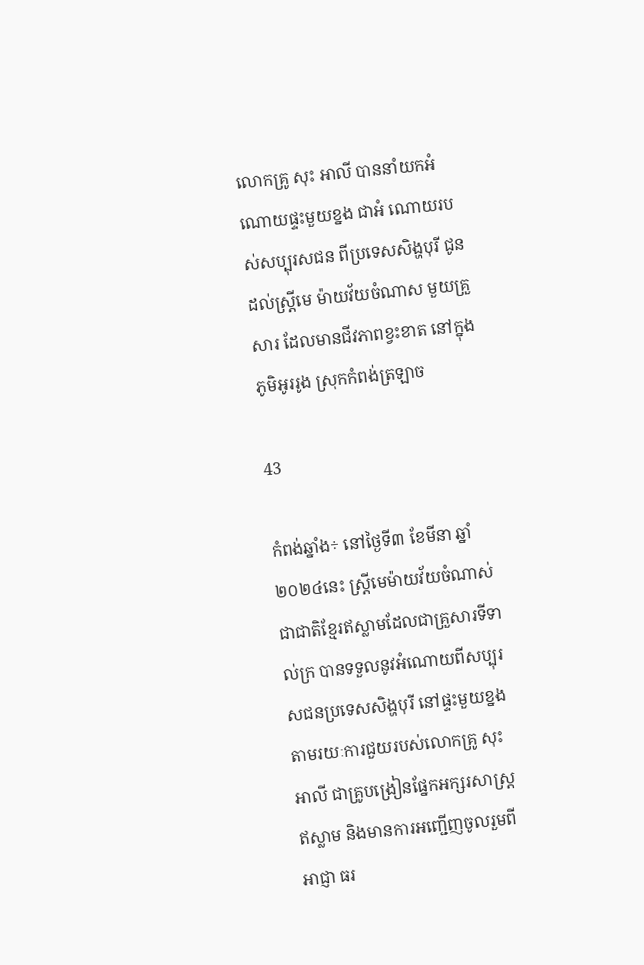លោកគ្រូ សុះ អាលី បាននាំយកអំណោយផ្ទះមួយខ្នង ជាអំ ណោយរបស់សប្បុរសជន ពីប្រទេសសិង្ហបុរី ជូនដល់ស្ត្រីមេ ម៉ាយវ័យចំណាស មួយគ្រួសារ ដែលមានជីវភាពខ្វះខាត នៅក្នុងភូមិអូររូង ស្រុកកំពង់ត្រឡាច

43

កំពង់ឆ្នាំង÷ នៅថ្ងៃទី៣ ខែមីនា ឆ្នាំ២០២៤នេះ ស្ត្រីមេម៉ាយវ័យចំណាស់ជាជាតិខ្មែរឥស្លាមដែលជាគ្រួសារទីទាល់ក្រ បានទទួលនូវអំណោយពីសប្បុរសជនប្រទេសសិង្ហបុរី នៅផ្ទះមួយខ្នង តាមរយៈការជួយរបស់លោកគ្រូ សុះ អាលី ជាគ្រូបង្រៀនផ្នែកអក្សរសាស្ត្រឥស្លាម និងមានការអញ្ជើញចូលរួមពីអាជ្ញា ធរ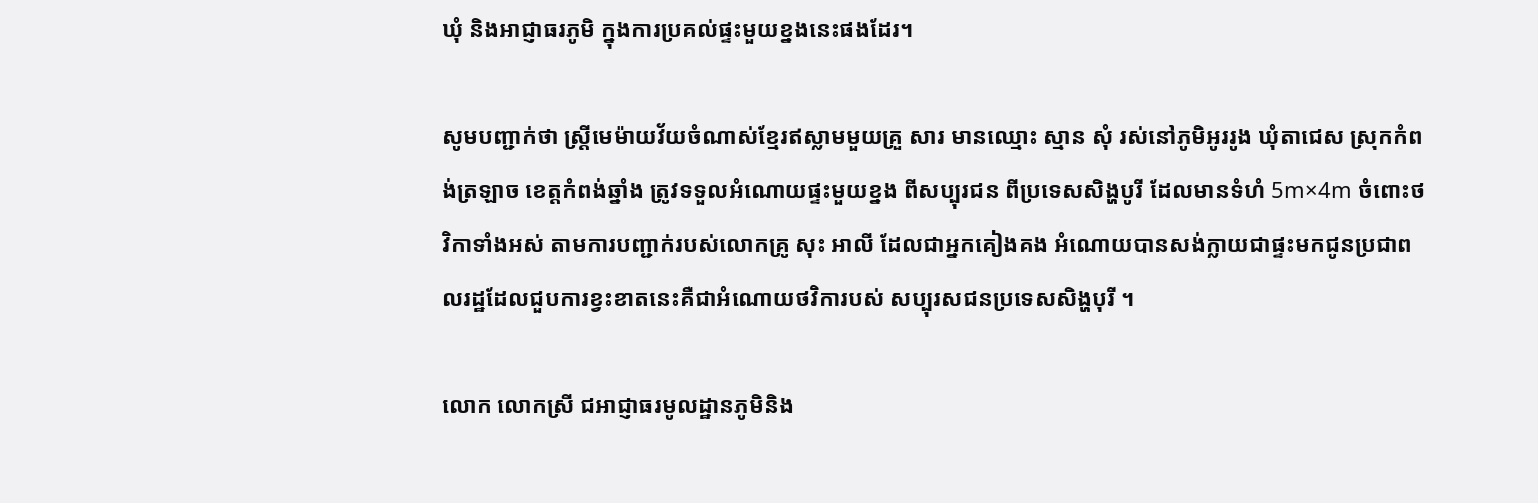ឃុំ និងអាជ្ញាធរភូមិ ក្នុងការប្រគល់ផ្ទះមួយខ្នងនេះផងដែរ។

សូមបញ្ជាក់ថា ស្ត្រីមេម៉ាយវ័យចំណាស់ខ្មែរឥស្លាមមួយគ្រួ សារ មានឈ្មោះ ស្មាន សុំ រស់នៅភូមិអូររូង ឃុំតាជេស ស្រុកកំពង់ត្រឡាច ខេត្តកំពង់ឆ្នាំង ត្រូវទទួលអំណោយផ្ទះមួយខ្នង ពីសប្បុរជន ពីប្រទេសសិង្ហបូរី ដែលមានទំហំ 5m×4m ចំពោះថវិកាទាំងអស់ តាមការបញ្ជាក់របស់លោកគ្រូ សុះ អាលី ដែលជាអ្នកគៀងគង អំណោយបានសង់ក្លាយជាផ្ទះមកជូនប្រជាពលរដ្ឋដែលជួបការខ្វះខាតនេះគឺជាអំណោយថវិការបស់ សប្បុរសជនប្រទេសសិង្ហបុរី ។

លោក លោកស្រី ជអាជ្ញាធរមូលដ្ឋានភូមិនិង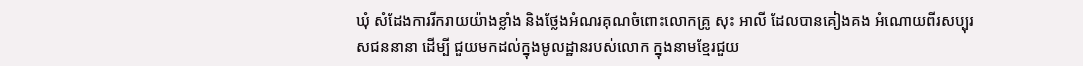ឃុំ សំដែងការរីករាយយ៉ាងខ្លាំង និងថ្លែងអំណរគុណចំពោះលោកគ្រូ សុះ អាលី ដែលបានគៀងគង អំណោយពីរសប្បុរសជននានា ដើម្បី ជួយមកដល់ក្នុងមូលដ្ឋានរបស់លោក ក្នុងនាមខ្មែរជួយ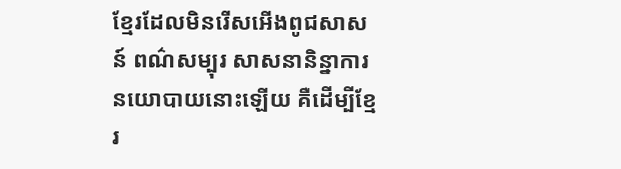ខ្មែរដែលមិនរើសអើងពូជសាសន៍ ពណ៌សម្បុរ សាសនានិន្នាការនយោបាយនោះឡើយ គឺដើម្បីខ្មែរ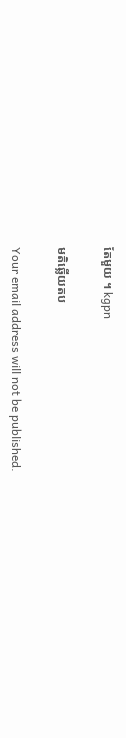តែមួយ ។ kgpn

មតិឆ្លើយតប

Your email address will not be published.